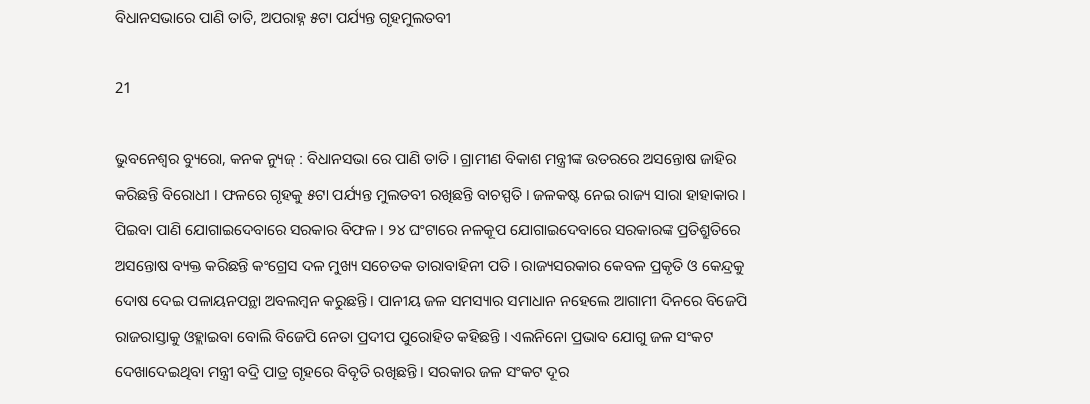ବିଧାନସଭାରେ ପାଣି ତାତି, ଅପରାହ୍ନ ୫ଟା ପର୍ଯ୍ୟନ୍ତ ଗୃହମୁଲତବୀ

21

ଭୁବନେଶ୍ୱର ବ୍ୟୁରୋ, କନକ ନ୍ୟୁଜ୍ : ବିଧାନସଭା ରେ ପାଣି ତାତି । ଗ୍ରାମୀଣ ବିକାଶ ମନ୍ତ୍ରୀଙ୍କ ଉତରରେ ଅସନ୍ତୋଷ ଜାହିର କରିଛନ୍ତି ବିରୋଧୀ । ଫଳରେ ଗୃହକୁ ୫ଟା ପର୍ଯ୍ୟନ୍ତ ମୁଲତବୀ ରଖିଛନ୍ତି ବାଚସ୍ପତି । ଜଳକଷ୍ଟ ନେଇ ରାଜ୍ୟ ସାରା ହାହାକାର । ପିଇବା ପାଣି ଯୋଗାଇଦେବାରେ ସରକାର ବିଫଳ । ୨୪ ଘଂଟାରେ ନଳକୂପ ଯୋଗାଇଦେବାରେ ସରକାରଙ୍କ ପ୍ରତିଶ୍ରୁତିରେ ଅସନ୍ତୋଷ ବ୍ୟକ୍ତ କରିଛନ୍ତି କଂଗ୍ରେସ ଦଳ ମୁଖ୍ୟ ସଚେତକ ତାରାବାହିନୀ ପତି । ରାଜ୍ୟସରକାର କେବଳ ପ୍ରକୃତି ଓ କେନ୍ଦ୍ରକୁ ଦୋଷ ଦେଇ ପଳାୟନପନ୍ଥା ଅବଲମ୍ବନ କରୁଛନ୍ତି । ପାନୀୟ ଜଳ ସମସ୍ୟାର ସମାଧାନ ନହେଲେ ଆଗାମୀ ଦିନରେ ବିଜେପି ରାଜରାସ୍ତାକୁ ଓହ୍ଲାଇବା ବୋଲି ବିଜେପି ନେତା ପ୍ରଦୀପ ପୁରୋହିତ କହିଛନ୍ତି । ଏଲନିନୋ ପ୍ରଭାବ ଯୋଗୁ ଜଳ ସଂକଟ ଦେଖାଦେଇଥିବା ମନ୍ତ୍ରୀ ବଦ୍ରି ପାତ୍ର ଗୃହରେ ବିବୃତି ରଖିଛନ୍ତି । ସରକାର ଜଳ ସଂକଟ ଦୂର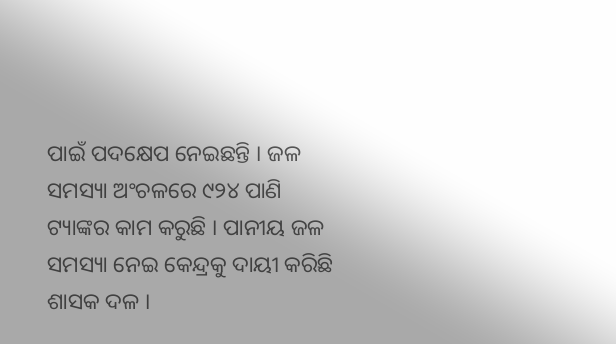ପାଇଁ ପଦକ୍ଷେପ ନେଇଛନ୍ତି । ଜଳ ସମସ୍ୟା ଅଂଚଳରେ ୯୨୪ ପାଣି ଟ୍ୟାଙ୍କର କାମ କରୁଛି । ପାନୀୟ ଜଳ ସମସ୍ୟା ନେଇ କେନ୍ଦ୍ରକୁ ଦାୟୀ କରିଛି ଶାସକ ଦଳ ।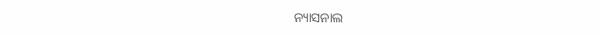ନ୍ୟାସନାଲ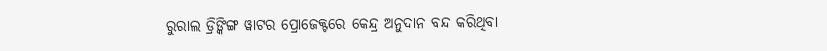ରୁରାଲ ଡ୍ରିଙ୍କିଙ୍ଗ ୱାଟର ପ୍ରୋଜେକ୍ଟରେ କେନ୍ଦ୍ର ଅନୁଦାନ ବନ୍ଦ କରିଥିବା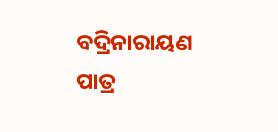ବଦ୍ରିନାରାୟଣ ପାତ୍ର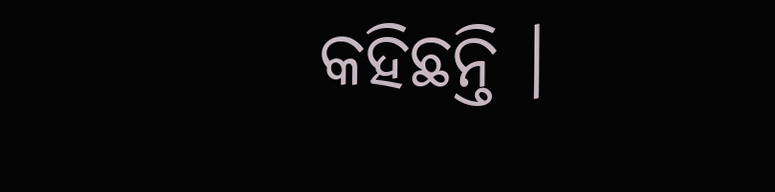କହିଛନ୍ତି ।